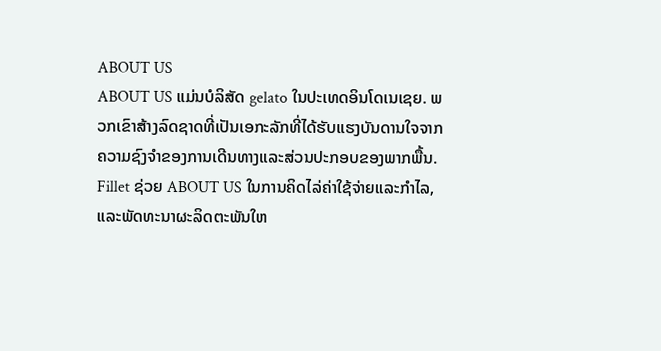ABOUT US
ABOUT US ແມ່ນບໍລິສັດ gelato ໃນປະເທດອິນໂດເນເຊຍ. ພວກເຂົາສ້າງລົດຊາດທີ່ເປັນເອກະລັກທີ່ໄດ້ຮັບແຮງບັນດານໃຈຈາກຄວາມຊົງຈໍາຂອງການເດີນທາງແລະສ່ວນປະກອບຂອງພາກພື້ນ.
Fillet ຊ່ວຍ ABOUT US ໃນການຄິດໄລ່ຄ່າໃຊ້ຈ່າຍແລະກໍາໄລ, ແລະພັດທະນາຜະລິດຕະພັນໃຫ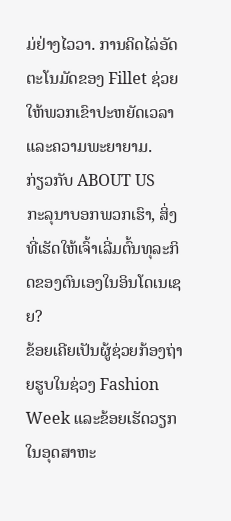ມ່ຢ່າງໄວວາ. ການຄິດໄລ່ອັດຕະໂນມັດຂອງ Fillet ຊ່ວຍໃຫ້ພວກເຂົາປະຫຍັດເວລາແລະຄວາມພະຍາຍາມ.
ກ່ຽວກັບ ABOUT US
ກະລຸນາບອກພວກເຮົາ, ສິ່ງທີ່ເຮັດໃຫ້ເຈົ້າເລີ່ມຕົ້ນທຸລະກິດຂອງຕົນເອງໃນອິນໂດເນເຊຍ?
ຂ້ອຍເຄີຍເປັນຜູ້ຊ່ວຍກ້ອງຖ່າຍຮູບໃນຊ່ວງ Fashion Week ແລະຂ້ອຍເຮັດວຽກໃນອຸດສາຫະ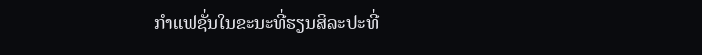ກໍາແຟຊັ່ນໃນຂະນະທີ່ຮຽນສິລະປະທີ່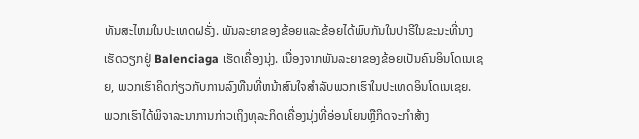ທັນສະໄຫມໃນປະເທດຝຣັ່ງ. ພັນລະຍາຂອງຂ້ອຍແລະຂ້ອຍໄດ້ພົບກັນໃນປາຣີໃນຂະນະທີ່ນາງເຮັດວຽກຢູ່ Balenciaga ເຮັດເຄື່ອງນຸ່ງ. ເນື່ອງຈາກພັນລະຍາຂອງຂ້ອຍເປັນຄົນອິນໂດເນເຊຍ, ພວກເຮົາຄິດກ່ຽວກັບການລົງທືນທີ່ຫນ້າສົນໃຈສໍາລັບພວກເຮົາໃນປະເທດອິນໂດເນເຊຍ.
ພວກເຮົາໄດ້ພິຈາລະນາການກ່າວເຖິງທຸລະກິດເຄື່ອງນຸ່ງທີ່ອ່ອນໂຍນຫຼືກິດຈະກໍາສ້າງ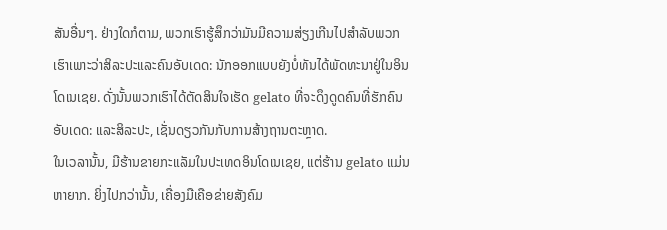ສັນອື່ນໆ. ຢ່າງໃດກໍຕາມ, ພວກເຮົາຮູ້ສຶກວ່າມັນມີຄວາມສ່ຽງເກີນໄປສໍາລັບພວກເຮົາເພາະວ່າສິລະປະແລະຄົນອັບເດດ: ນັກອອກແບບຍັງບໍ່ທັນໄດ້ພັດທະນາຢູ່ໃນອິນໂດເນເຊຍ. ດັ່ງນັ້ນພວກເຮົາໄດ້ຕັດສິນໃຈເຮັດ gelato ທີ່ຈະດຶງດູດຄົນທີ່ຮັກຄົນອັບເດດ: ແລະສິລະປະ, ເຊັ່ນດຽວກັນກັບການສ້າງຖານຕະຫຼາດ.
ໃນເວລານັ້ນ, ມີຮ້ານຂາຍກະແລັມໃນປະເທດອິນໂດເນເຊຍ, ແຕ່ຮ້ານ gelato ແມ່ນຫາຍາກ. ຍິ່ງໄປກວ່ານັ້ນ, ເຄື່ອງມືເຄືອຂ່າຍສັງຄົມ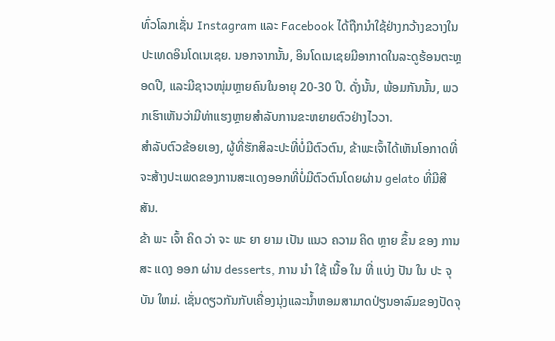ທົ່ວໂລກເຊັ່ນ Instagram ແລະ Facebook ໄດ້ຖືກນໍາໃຊ້ຢ່າງກວ້າງຂວາງໃນປະເທດອິນໂດເນເຊຍ. ນອກຈາກນັ້ນ, ອິນໂດເນເຊຍມີອາກາດໃນລະດູຮ້ອນຕະຫຼອດປີ, ແລະມີຊາວໜຸ່ມຫຼາຍຄົນໃນອາຍຸ 20-30 ປີ. ດັ່ງນັ້ນ, ພ້ອມກັນນັ້ນ, ພວກເຮົາເຫັນວ່າມີທ່າແຮງຫຼາຍສໍາລັບການຂະຫຍາຍຕົວຢ່າງໄວວາ.
ສໍາລັບຕົວຂ້ອຍເອງ, ຜູ້ທີ່ຮັກສິລະປະທີ່ບໍ່ມີຕົວຕົນ, ຂ້າພະເຈົ້າໄດ້ເຫັນໂອກາດທີ່ຈະສ້າງປະເພດຂອງການສະແດງອອກທີ່ບໍ່ມີຕົວຕົນໂດຍຜ່ານ gelato ທີ່ມີສີສັນ.
ຂ້າ ພະ ເຈົ້າ ຄິດ ວ່າ ຈະ ພະ ຍາ ຍາມ ເປັນ ແນວ ຄວາມ ຄິດ ຫຼາຍ ຂຶ້ນ ຂອງ ການ ສະ ແດງ ອອກ ຜ່ານ desserts, ການ ນໍາ ໃຊ້ ເນື້ອ ໃນ ທີ່ ແບ່ງ ປັນ ໃນ ປະ ຈຸ ບັນ ໃຫມ່. ເຊັ່ນດຽວກັນກັບເຄື່ອງນຸ່ງແລະນໍ້າຫອມສາມາດປ່ຽນອາລົມຂອງປັດຈຸ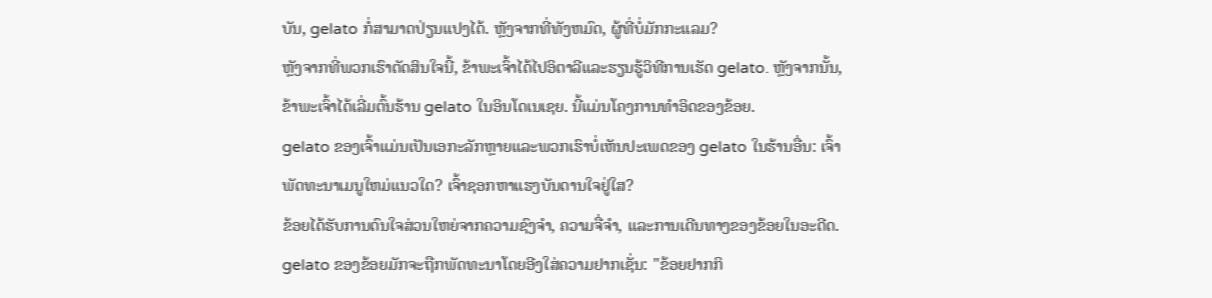ບັນ, gelato ກໍ່ສາມາດປ່ຽນແປງໄດ້. ຫຼັງຈາກທີ່ທັງຫມົດ, ຜູ້ທີ່ບໍ່ມັກກະແລມ?
ຫຼັງຈາກທີ່ພວກເຮົາຕັດສິນໃຈນີ້, ຂ້າພະເຈົ້າໄດ້ໄປອິຕາລີແລະຮຽນຮູ້ວິທີການເຮັດ gelato. ຫຼັງຈາກນັ້ນ, ຂ້າພະເຈົ້າໄດ້ເລີ່ມຕົ້ນຮ້ານ gelato ໃນອິນໂດເນເຊຍ. ນີ້ແມ່ນໂຄງການທໍາອິດຂອງຂ້ອຍ.
gelato ຂອງເຈົ້າແມ່ນເປັນເອກະລັກຫຼາຍແລະພວກເຮົາບໍ່ເຫັນປະເພດຂອງ gelato ໃນຮ້ານອື່ນ: ເຈົ້າພັດທະນາເມນູໃຫມ່ແນວໃດ? ເຈົ້າຊອກຫາແຮງບັນດານໃຈຢູ່ໃສ?
ຂ້ອຍໄດ້ຮັບການດົນໃຈສ່ວນໃຫຍ່ຈາກຄວາມຊົງຈໍາ, ຄວາມຈື່ຈໍາ, ແລະການເດີນທາງຂອງຂ້ອຍໃນອະດີດ.
gelato ຂອງຂ້ອຍມັກຈະຖືກພັດທະນາໂດຍອີງໃສ່ຄວາມຢາກເຊັ່ນ: "ຂ້ອຍຢາກກິ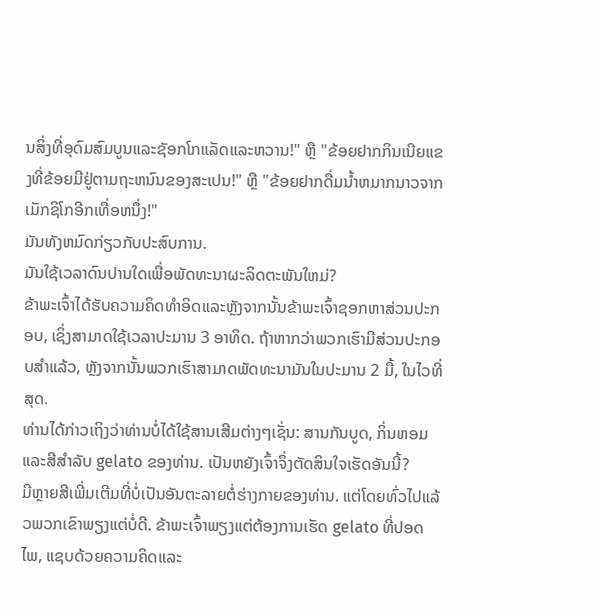ນສິ່ງທີ່ອຸດົມສົມບູນແລະຊັອກໂກແລັດແລະຫວານ!" ຫຼື "ຂ້ອຍຢາກກິນເນີຍແຂງທີ່ຂ້ອຍມີຢູ່ຕາມຖະຫນົນຂອງສະເປນ!" ຫຼື "ຂ້ອຍຢາກດື່ມນ້ຳຫມາກນາວຈາກເມັກຊິໂກອີກເທື່ອຫນຶ່ງ!"
ມັນທັງຫມົດກ່ຽວກັບປະສົບການ.
ມັນໃຊ້ເວລາດົນປານໃດເພື່ອພັດທະນາຜະລິດຕະພັນໃຫມ່?
ຂ້າພະເຈົ້າໄດ້ຮັບຄວາມຄິດທໍາອິດແລະຫຼັງຈາກນັ້ນຂ້າພະເຈົ້າຊອກຫາສ່ວນປະກອບ, ເຊິ່ງສາມາດໃຊ້ເວລາປະມານ 3 ອາທິດ. ຖ້າຫາກວ່າພວກເຮົາມີສ່ວນປະກອບສໍາແລ້ວ, ຫຼັງຈາກນັ້ນພວກເຮົາສາມາດພັດທະນາມັນໃນປະມານ 2 ມື້, ໃນໄວທີ່ສຸດ.
ທ່ານໄດ້ກ່າວເຖິງວ່າທ່ານບໍ່ໄດ້ໃຊ້ສານເສີມຕ່າງໆເຊັ່ນ: ສານກັນບູດ, ກິ່ນຫອມແລະສີສໍາລັບ gelato ຂອງທ່ານ. ເປັນຫຍັງເຈົ້າຈຶ່ງຕັດສິນໃຈເຮັດອັນນີ້?
ມີຫຼາຍສີເພີ່ມເຕີມທີ່ບໍ່ເປັນອັນຕະລາຍຕໍ່ຮ່າງກາຍຂອງທ່ານ. ແຕ່ໂດຍທົ່ວໄປແລ້ວພວກເຂົາພຽງແຕ່ບໍ່ດີ. ຂ້າພະເຈົ້າພຽງແຕ່ຕ້ອງການເຮັດ gelato ທີ່ປອດໄພ, ແຊບດ້ວຍຄວາມຄິດແລະ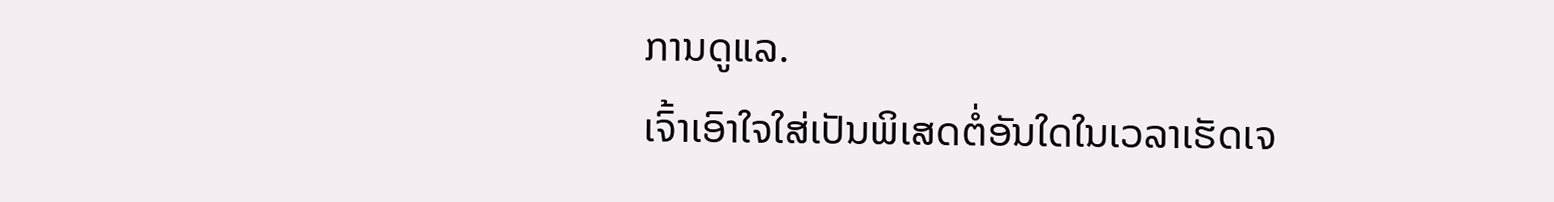ການດູແລ.
ເຈົ້າເອົາໃຈໃສ່ເປັນພິເສດຕໍ່ອັນໃດໃນເວລາເຮັດເຈ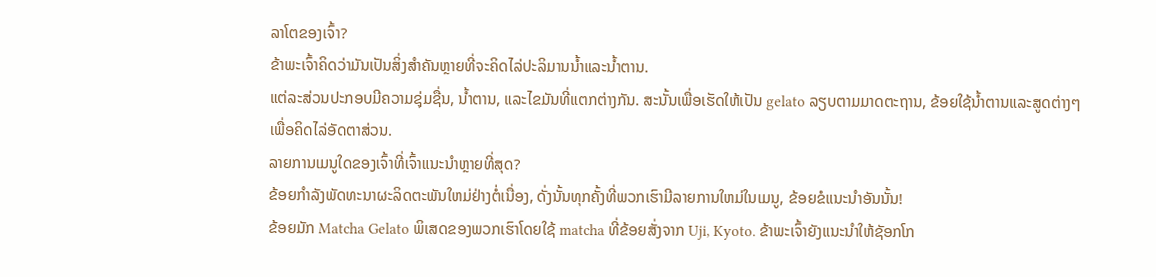ລາໂຕຂອງເຈົ້າ?
ຂ້າພະເຈົ້າຄິດວ່າມັນເປັນສິ່ງສໍາຄັນຫຼາຍທີ່ຈະຄິດໄລ່ປະລິມານນ້ຳແລະນໍ້າຕານ.
ແຕ່ລະສ່ວນປະກອບມີຄວາມຊຸ່ມຊື່ນ, ນໍ້າຕານ, ແລະໄຂມັນທີ່ແຕກຕ່າງກັນ. ສະນັ້ນເພື່ອເຮັດໃຫ້ເປັນ gelato ລຽບຕາມມາດຕະຖານ, ຂ້ອຍໃຊ້ນໍ້າຕານແລະສູດຕ່າງໆເພື່ອຄິດໄລ່ອັດຕາສ່ວນ.
ລາຍການເມນູໃດຂອງເຈົ້າທີ່ເຈົ້າແນະນຳຫຼາຍທີ່ສຸດ?
ຂ້ອຍກໍາລັງພັດທະນາຜະລິດຕະພັນໃຫມ່ຢ່າງຕໍ່ເນື່ອງ, ດັ່ງນັ້ນທຸກຄັ້ງທີ່ພວກເຮົາມີລາຍການໃຫມ່ໃນເມນູ, ຂ້ອຍຂໍແນະນໍາອັນນັ້ນ!
ຂ້ອຍມັກ Matcha Gelato ພິເສດຂອງພວກເຮົາໂດຍໃຊ້ matcha ທີ່ຂ້ອຍສັ່ງຈາກ Uji, Kyoto. ຂ້າພະເຈົ້າຍັງແນະນໍາໃຫ້ຊັອກໂກ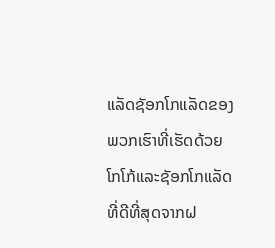ແລັດຊັອກໂກແລັດຂອງພວກເຮົາທີ່ເຮັດດ້ວຍໂກໂກ້ແລະຊັອກໂກແລັດທີ່ດີທີ່ສຸດຈາກຝ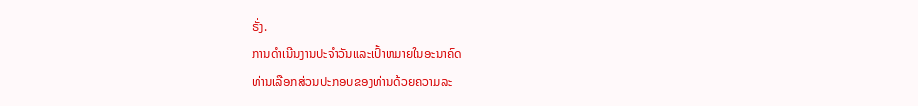ຣັ່ງ.
ການດໍາເນີນງານປະຈໍາວັນແລະເປົ້າຫມາຍໃນອະນາຄົດ
ທ່ານເລືອກສ່ວນປະກອບຂອງທ່ານດ້ວຍຄວາມລະ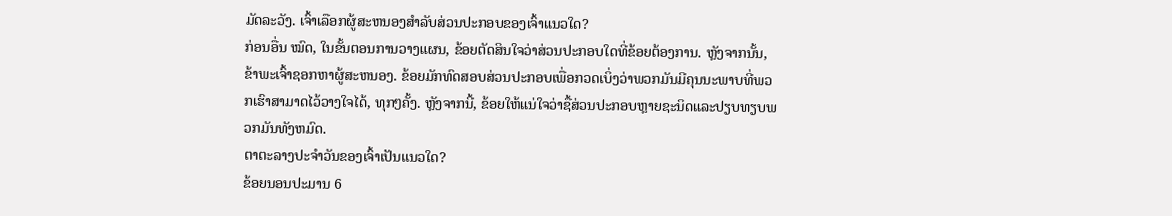ມັດລະວັງ. ເຈົ້າເລືອກຜູ້ສະຫນອງສໍາລັບສ່ວນປະກອບຂອງເຈົ້າແນວໃດ?
ກ່ອນອື່ນ ໝົດ, ໃນຂັ້ນຕອນການວາງແຜນ, ຂ້ອຍຕັດສິນໃຈວ່າສ່ວນປະກອບໃດທີ່ຂ້ອຍຕ້ອງການ. ຫຼັງຈາກນັ້ນ, ຂ້າພະເຈົ້າຊອກຫາຜູ້ສະຫນອງ. ຂ້ອຍມັກທົດສອບສ່ວນປະກອບເພື່ອກວດເບິ່ງວ່າພວກມັນມີຄຸນນະພາບທີ່ພວກເຮົາສາມາດໄວ້ວາງໃຈໄດ້, ທຸກໆຄັ້ງ. ຫຼັງຈາກນີ້, ຂ້ອຍໃຫ້ແນ່ໃຈວ່າຊື້ສ່ວນປະກອບຫຼາຍຊະນິດແລະປຽບທຽບພວກມັນທັງຫມົດ.
ຕາຕະລາງປະຈໍາວັນຂອງເຈົ້າເປັນແນວໃດ?
ຂ້ອຍນອນປະມານ 6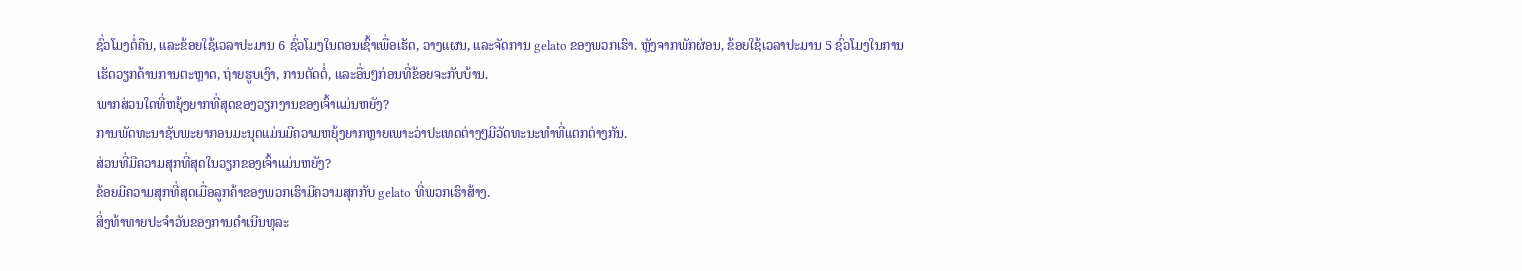ຊົ່ວໂມງຕໍ່ຄືນ, ແລະຂ້ອຍໃຊ້ເວລາປະມານ 6 ຊົ່ວໂມງໃນຕອນເຊົ້າເພື່ອເຮັດ, ວາງແຜນ, ແລະຈັດການ gelato ຂອງພວກເຮົາ. ຫຼັງຈາກພັກຜ່ອນ, ຂ້ອຍໃຊ້ເວລາປະມານ 5 ຊົ່ວໂມງໃນການເຮັດວຽກດ້ານການຕະຫຼາດ, ຖ່າຍຮູບເງົາ, ການຕັດຕໍ່, ແລະອື່ນໆກ່ອນທີ່ຂ້ອຍຈະກັບບ້ານ.
ພາກສ່ວນໃດທີ່ຫຍຸ້ງຍາກທີ່ສຸດຂອງວຽກງານຂອງເຈົ້າແມ່ນຫຍັງ?
ການພັດທະນາຊັບພະຍາກອນມະນຸດແມ່ນມີຄວາມຫຍຸ້ງຍາກຫຼາຍເພາະວ່າປະເທດຕ່າງໆມີວັດທະນະທໍາທີ່ແຕກຕ່າງກັນ.
ສ່ວນທີ່ມີຄວາມສຸກທີ່ສຸດໃນວຽກຂອງເຈົ້າແມ່ນຫຍັງ?
ຂ້ອຍມີຄວາມສຸກທີ່ສຸດເມື່ອລູກຄ້າຂອງພວກເຮົາມີຄວາມສຸກກັບ gelato ທີ່ພວກເຮົາສ້າງ.
ສິ່ງທ້າທາຍປະຈໍາວັນຂອງການດໍາເນີນທຸລະ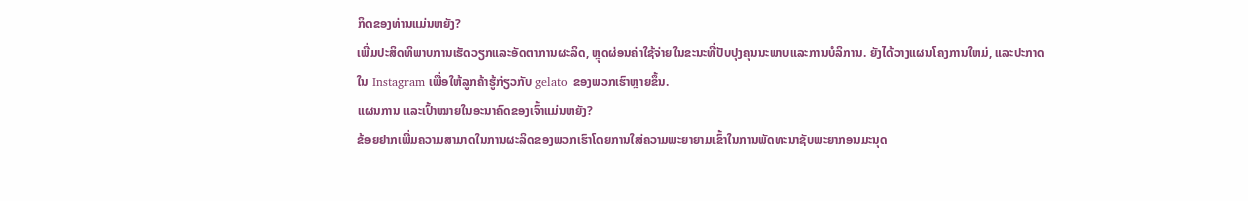ກິດຂອງທ່ານແມ່ນຫຍັງ?
ເພີ່ມປະສິດທິພາບການເຮັດວຽກແລະອັດຕາການຜະລິດ, ຫຼຸດຜ່ອນຄ່າໃຊ້ຈ່າຍໃນຂະນະທີ່ປັບປຸງຄຸນນະພາບແລະການບໍລິການ. ຍັງໄດ້ວາງແຜນໂຄງການໃຫມ່, ແລະປະກາດໃນ Instagram ເພື່ອໃຫ້ລູກຄ້າຮູ້ກ່ຽວກັບ gelato ຂອງພວກເຮົາຫຼາຍຂຶ້ນ.
ແຜນການ ແລະເປົ້າໝາຍໃນອະນາຄົດຂອງເຈົ້າແມ່ນຫຍັງ?
ຂ້ອຍຢາກເພີ່ມຄວາມສາມາດໃນການຜະລິດຂອງພວກເຮົາໂດຍການໃສ່ຄວາມພະຍາຍາມເຂົ້າໃນການພັດທະນາຊັບພະຍາກອນມະນຸດ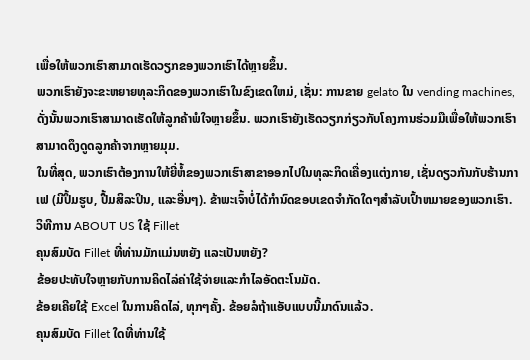ເພື່ອໃຫ້ພວກເຮົາສາມາດເຮັດວຽກຂອງພວກເຮົາໄດ້ຫຼາຍຂຶ້ນ.
ພວກເຮົາຍັງຈະຂະຫຍາຍທຸລະກິດຂອງພວກເຮົາໃນຂົງເຂດໃຫມ່, ເຊັ່ນ: ການຂາຍ gelato ໃນ vending machines, ດັ່ງນັ້ນພວກເຮົາສາມາດເຮັດໃຫ້ລູກຄ້າພໍໃຈຫຼາຍຂຶ້ນ. ພວກເຮົາຍັງເຮັດວຽກກ່ຽວກັບໂຄງການຮ່ວມມືເພື່ອໃຫ້ພວກເຮົາສາມາດດຶງດູດລູກຄ້າຈາກຫຼາຍມຸມ.
ໃນທີ່ສຸດ, ພວກເຮົາຕ້ອງການໃຫ້ຍີ່ຫໍ້ຂອງພວກເຮົາສາຂາອອກໄປໃນທຸລະກິດເຄື່ອງແຕ່ງກາຍ, ເຊັ່ນດຽວກັນກັບຮ້ານກາເຟ (ມີປຶ້ມຮູບ, ປື້ມສິລະປິນ, ແລະອື່ນໆ). ຂ້າພະເຈົ້າບໍ່ໄດ້ກໍານົດຂອບເຂດຈໍາກັດໃດໆສໍາລັບເປົ້າຫມາຍຂອງພວກເຮົາ.
ວິທີການ ABOUT US ໃຊ້ Fillet
ຄຸນສົມບັດ Fillet ທີ່ທ່ານມັກແມ່ນຫຍັງ ແລະເປັນຫຍັງ?
ຂ້ອຍປະທັບໃຈຫຼາຍກັບການຄິດໄລ່ຄ່າໃຊ້ຈ່າຍແລະກໍາໄລອັດຕະໂນມັດ.
ຂ້ອຍເຄີຍໃຊ້ Excel ໃນການຄິດໄລ່, ທຸກໆຄັ້ງ. ຂ້ອຍລໍຖ້າແອັບແບບນີ້ມາດົນແລ້ວ.
ຄຸນສົມບັດ Fillet ໃດທີ່ທ່ານໃຊ້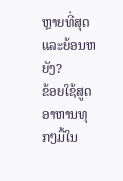ຫຼາຍທີ່ສຸດ ແລະຍ້ອນຫຍັງ?
ຂ້ອຍໃຊ້ສູດອາຫານທຸກໆມື້ໃນ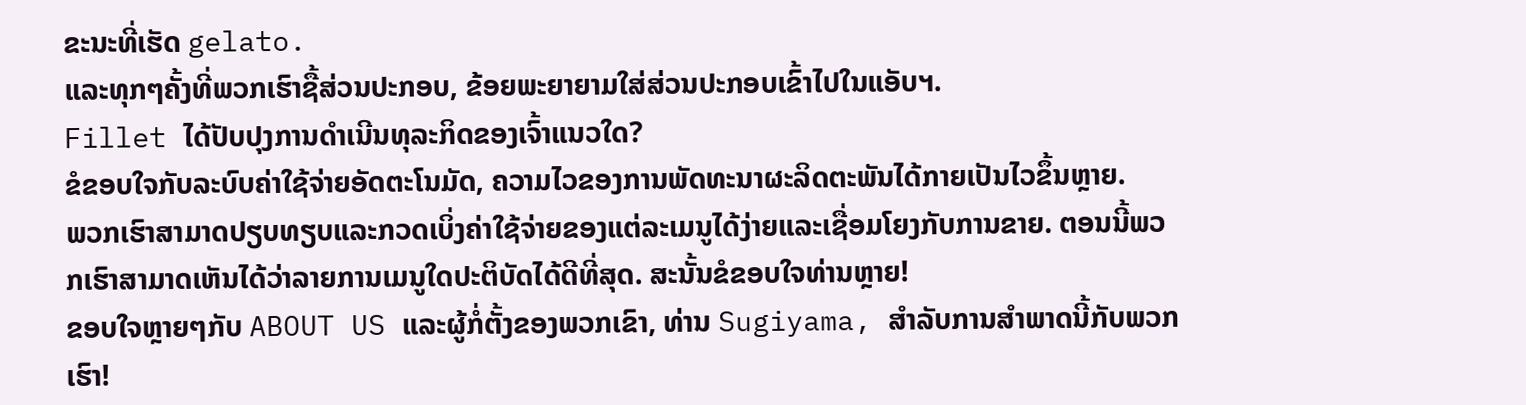ຂະນະທີ່ເຮັດ gelato.
ແລະທຸກໆຄັ້ງທີ່ພວກເຮົາຊື້ສ່ວນປະກອບ, ຂ້ອຍພະຍາຍາມໃສ່ສ່ວນປະກອບເຂົ້າໄປໃນແອັບຯ.
Fillet ໄດ້ປັບປຸງການດໍາເນີນທຸລະກິດຂອງເຈົ້າແນວໃດ?
ຂໍຂອບໃຈກັບລະບົບຄ່າໃຊ້ຈ່າຍອັດຕະໂນມັດ, ຄວາມໄວຂອງການພັດທະນາຜະລິດຕະພັນໄດ້ກາຍເປັນໄວຂຶ້ນຫຼາຍ.
ພວກເຮົາສາມາດປຽບທຽບແລະກວດເບິ່ງຄ່າໃຊ້ຈ່າຍຂອງແຕ່ລະເມນູໄດ້ງ່າຍແລະເຊື່ອມໂຍງກັບການຂາຍ. ຕອນນີ້ພວກເຮົາສາມາດເຫັນໄດ້ວ່າລາຍການເມນູໃດປະຕິບັດໄດ້ດີທີ່ສຸດ. ສະນັ້ນຂໍຂອບໃຈທ່ານຫຼາຍ!
ຂອບໃຈຫຼາຍໆກັບ ABOUT US ແລະຜູ້ກໍ່ຕັ້ງຂອງພວກເຂົາ, ທ່ານ Sugiyama, ສໍາລັບການສໍາພາດນີ້ກັບພວກເຮົາ!